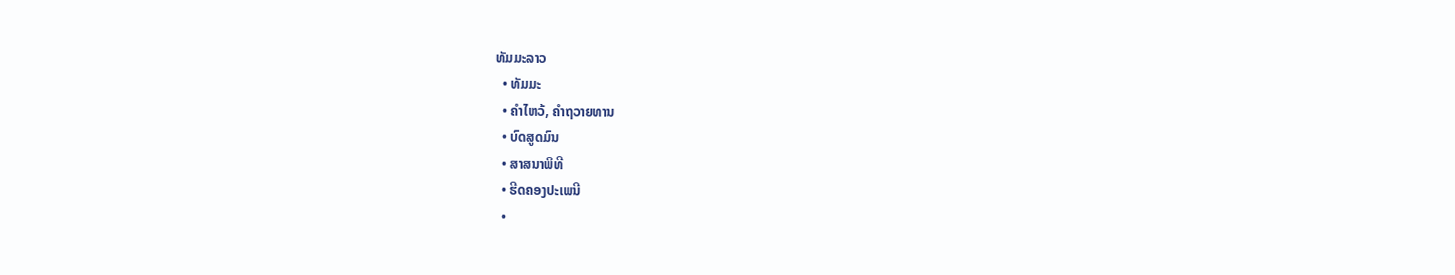ທັມມະລາວ
  • ທັມມະ
  • ຄຳໄຫວ້, ຄຳຖວາຍທານ
  • ບົດສູດມົນ
  • ສາສນາພິທີ
  • ຮີດຄອງປະເພນີ
  •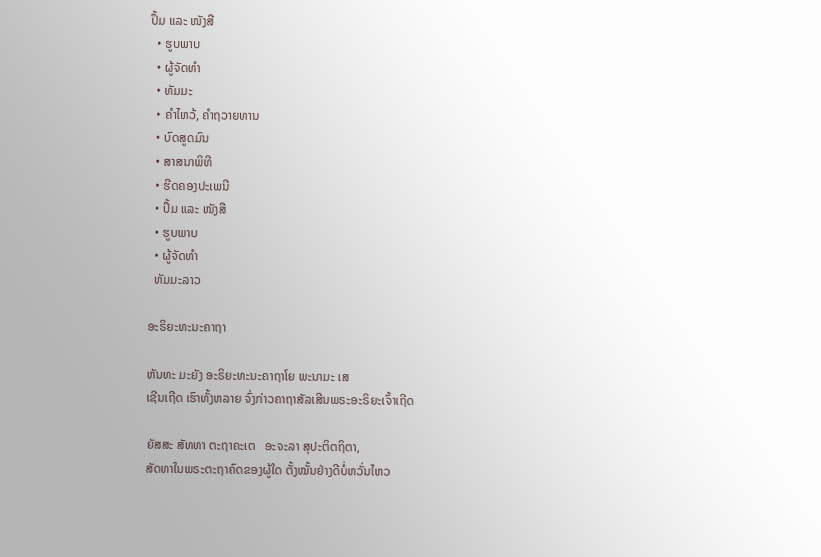ປຶ້ມ ແລະ ໜັງສື
  • ຮູບພາບ
  • ຜູ້ຈັດທຳ
  • ທັມມະ
  • ຄຳໄຫວ້, ຄຳຖວາຍທານ
  • ບົດສູດມົນ
  • ສາສນາພິທີ
  • ຮີດຄອງປະເພນີ
  • ປຶ້ມ ແລະ ໜັງສື
  • ຮູບພາບ
  • ຜູ້ຈັດທຳ
  ທັມມະລາວ

ອະຣິຍະທະນະຄາຖາ

ຫັນທະ ມະຍັງ ອະຣິຍະທະນະຄາຖາໂຍ ພະນາມະ ເສ
ເຊີນເຖີດ ເຮົາທັ້ງຫລາຍ ຈົ່ງກ່າວຄາຖາສັລເສີນພຣະອະຣິຍະເຈົ້າເຖີດ

ຍັສສະ ສັທທາ ຕະຖາຄະເຕ   ອະຈະລາ ສຸປະຕິຕຖິຕາ,
ສັດທາໃນພຣະຕະຖາຄົດຂອງຜູ້ໃດ ຕັ້ງໝັ້ນຢ່າງດີບໍ່ຫວັ່ນໄຫວ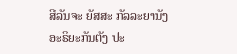ສີລັນຈະ ຍັສສະ ກັລລະຍານັງ ອະຣິຍະກັນຕັງ ປະ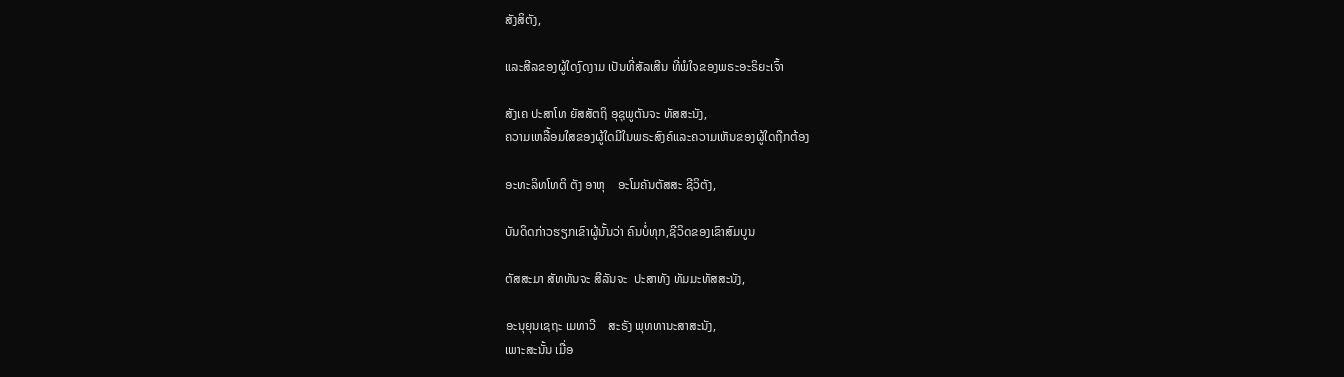ສັງສິຕັງ,

ແລະສີລຂອງຜູ້ໃດງົດງາມ ເປັນທີ່ສັລເສີນ ທີ່ພໍໃຈຂອງພຣະອະຣິຍະເຈົ້າ

ສັງເຄ ປະສາໂທ ຍັສສັຕຖິ ອຸຊຸພູຕັນຈະ ທັສສະນັງ,
ຄວາມເຫລື້ອມໃສຂອງຜູ້ໃດມີໃນພຣະສົງຄ໌ແລະຄວາມເຫັນຂອງຜູ້ໃດຖືກຕ້ອງ

ອະທະລິທໂທຕິ ຕັງ ອາຫຸ    ອະໂມຄັນຕັສສະ ຊີວິຕັງ,

ບັນດິດກ່າວຮຽກເຂົາຜູ້ນັ້ນວ່າ ຄົນບໍ່ທຸກ,ຊີວິດຂອງເຂົາສົມບູນ

ຕັສສະມາ ສັທທັນຈະ ສີລັນຈະ  ປະສາທັງ ທັມມະທັສສະນັງ,

ອະນຸຍຸນເຊຖະ ເມທາວີ    ສະຣັງ ພຸທທານະສາສະນັງ,
ເພາະສະນັ້ນ ເມື່ອ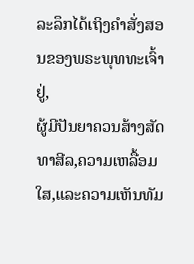ລະລຶກໄດ້ເຖິງຄຳສັ່ງສອນຂອງພຣະພຸທທະເຈົ້າຢູ່,
ຜູ້ມີປັນຍາຄວນສ້າງສັດທາສີລ,ຄວາມເຫລື້ອມໃສ,ແລະຄວາມເຫັນທັມ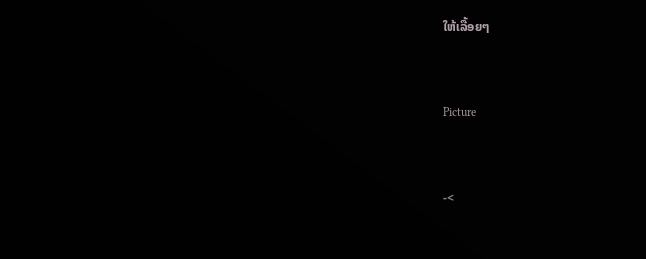ໃຫ້ເລື້ອຍໆ


Picture


-<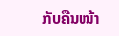ກັບຄືນໜ້າ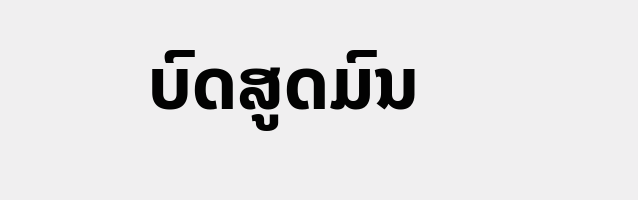ບົດສູດມົນ